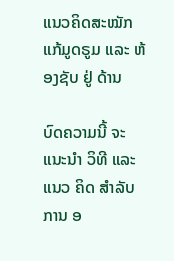ແນວຄິດສະໝັກແກ້ມູດຣູມ ແລະ ຫ້ອງຊັບ ຢູ່ ດ້ານ

ບົດຄວາມນີ້ ຈະ ແນະນໍາ ວິທີ ແລະ ແນວ ຄິດ ສໍາລັບ ການ ອ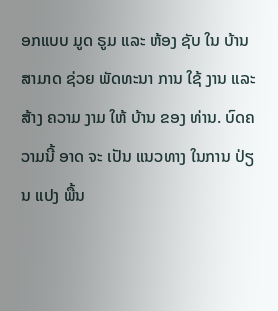ອກແບບ ມູດ ຣູມ ແລະ ຫ້ອງ ຊັບ ໃນ ບ້ານ ສາມາດ ຊ່ວຍ ພັດທະນາ ການ ໃຊ້ ງານ ແລະ ສ້າງ ຄວາມ ງາມ ໃຫ້ ບ້ານ ຂອງ ທ່ານ. ບົດຄວາມນີ້ ອາດ ຈະ ເປັນ ແນວທາງ ໃນການ ປ່ຽນ ແປງ ພື້ນ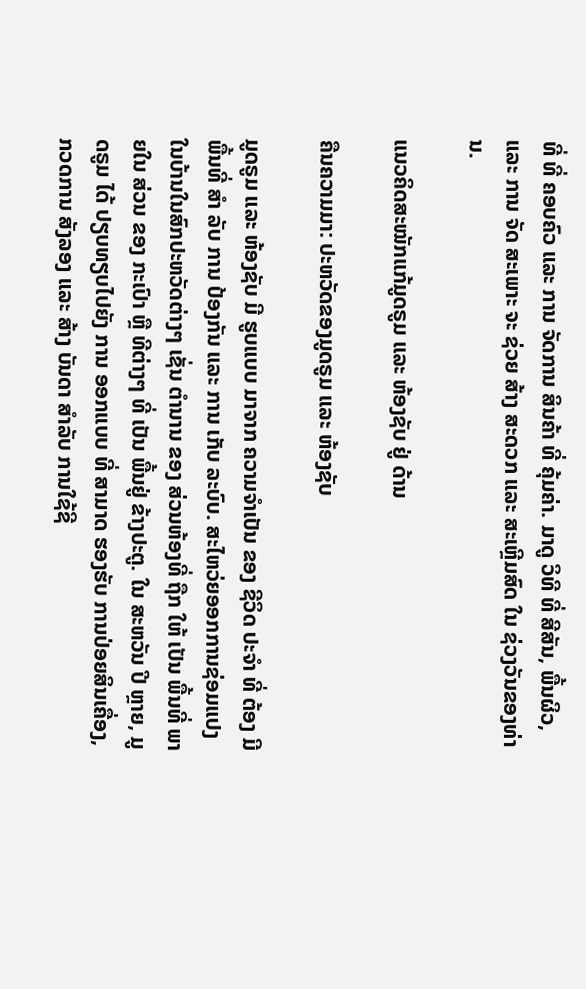ທີ່ ທີ່ ຄອບຄົວ ແລະ ການ ຈັດການ ສິນຄ້າ ທີ່ ຄຸ້ມຄ່າ. ມາດູ ວິທີ ທີ່ ສີສັນ, ພື້ນຜິວ, ແລະ ການ ຈັດ ສະເພາະ ຈະ ຊ່ວຍ ສ້າງ ສະດວກ ແລະ ສະເຫຼີມສົດ ໃນ ຊ່ວງວັນຂອງທ່ານ.

ແນວຄິດສະໝັກແກ້ມູດຣູມ ແລະ ຫ້ອງຊັບ ຢູ່ ດ້ານ

ຄືນຄວາມມາ: ປະຫວັດຂອງມູດຣູມ ແລະ ຫ້ອງຊັບ

ມູດຣູມ ແລະ ຫ້ອງຊັບ ມີ ຮູບແບບ ມາຈາກ ຄວາມຈຳເປັນ ຂອງ ຊີວິດ ປະຈຳ ທີ່ ຕ້ອງ ມີ ພື້ນທີ່ ສຳ ລັບ ການ ປ້ອງກັນ ແລະ ການ ເກັບ ລະບົບ. ສະໄຫວ່ຍອອກການຊ່ອມແປງໃນບ້ານໃນສົກປະຫວັດຕ່າງໆ ເຊັ່ນ ຕຳນານ ຂອງ ສ່ວນຫ້ອງທີ່ ຖືກ ໃຫ້ ເປັນ ພື້ນທີ່ ພາຍໃນ ສ່ວນ ຂອງ ກະເປົາ ຫຼື ທີຕ່າງໆ ທີ່ ເປັນ ພື້ນຢູ່ ຂ້າງປະຕູ. ໃນ ສະຫວັນ ປີ ຫຼາຍ, ມູດຣູມ ໄດ້ ປຽບທຽບໄປຍັງ ການ ອອກແບບ ທີ່ ສາມາດ ຮອງຮັບ ການປ່ອຍສິນເຄື່ອງ, ກວດການ ສັງລອງ ແລະ ສ້າງ ບັນດາ ສໍາລັບ ການໃຊ້ຊີ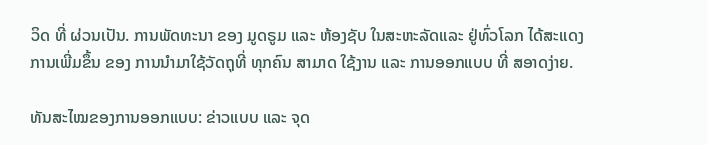ວິດ ທີ່ ຜ່ວນເປັນ. ການພັດທະນາ ຂອງ ມູດຣູມ ແລະ ຫ້ອງຊັບ ໃນສະຫະລັດແລະ ຢູ່ທົ່ວໂລກ ໄດ້ສະແດງ ການເພີ່ມຂຶ້ນ ຂອງ ການນຳມາໃຊ້ວັດຖຸທີ່ ທຸກຄົນ ສາມາດ ໃຊ້ງານ ແລະ ການອອກແບບ ທີ່ ສອາດງ່າຍ.

ທັນສະໄໝຂອງການອອກແບບ: ຂ່າວແບບ ແລະ ຈຸດ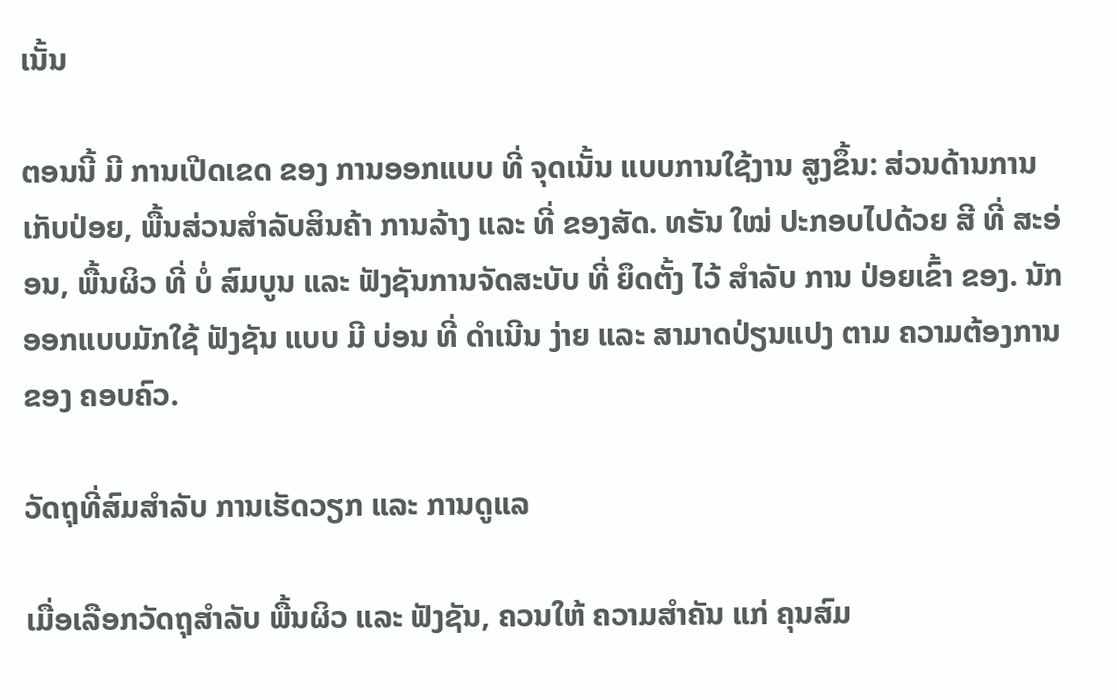ເນັ້ນ

ຕອນນີ້ ມີ ການເປີດເຂດ ຂອງ ການອອກແບບ ທີ່ ຈຸດເນັ້ນ ແບບການໃຊ້ງານ ສູງຂຶ້ນ: ສ່ວນດ້ານການເກັບປ່ອຍ, ພື້ນສ່ວນສໍາລັບສິນຄ້າ ການລ້າງ ແລະ ທີ່ ຂອງສັດ. ທຣັນ ໃໝ່ ປະກອບໄປດ້ວຍ ສີ ທີ່ ສະອ່ອນ, ພື້ນຜິວ ທີ່ ບໍ່ ສົມບູນ ແລະ ຟັງຊັນການຈັດສະບັບ ທີ່ ຍຶດຕັ້ງ ໄວ້ ສໍາລັບ ການ ປ່ອຍເຂົ້າ ຂອງ. ນັກອອກແບບມັກໃຊ້ ຟັງຊັນ ແບບ ມີ ບ່ອນ ທີ່ ດຳເນີນ ງ່າຍ ແລະ ສາມາດປ່ຽນແປງ ຕາມ ຄວາມຕ້ອງການ ຂອງ ຄອບຄົວ.

ວັດຖຸທີ່ສົມສຳລັບ ການເຮັດວຽກ ແລະ ການດູແລ

ເມື່ອເລືອກວັດຖຸສໍາລັບ ພື້ນຜິວ ແລະ ຟັງຊັນ, ຄວນໃຫ້ ຄວາມສຳຄັນ ແກ່ ຄຸນສົມ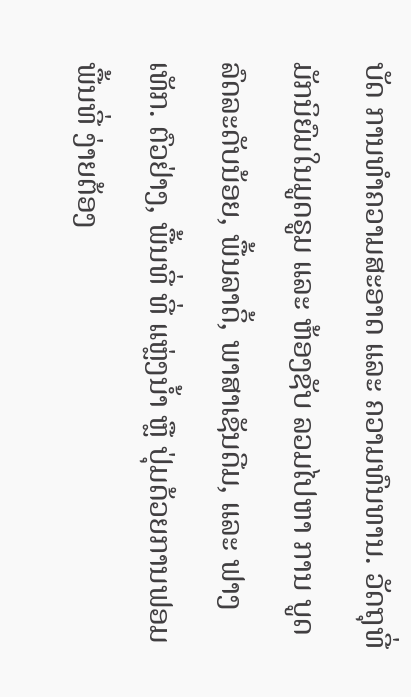ບັດ ການທຳຄວາມສະອາດ ແລະ ຄວາມທົນທານ. ວັດຖຸທີ່ມັກນິຍົມໃນມູດຣູມ ແລະ ຫ້ອງຊັບ ລວມໄປຫາ ການ ບູດລົດລະດັບນ້ອຍ, ພື້ນລາດິ້, ພາສາເຊັນດີມ, ແລະ ຟາງເທັກ. ຕົວຢ່າງ, ພື້ນທີ່ ທີ່ ແຫຼ່ງນ້ຳ ຫຼື ປຸ່ມດ້ວຍການຟອມພື້ນທີ່ ງ່າຍຕ້ອງ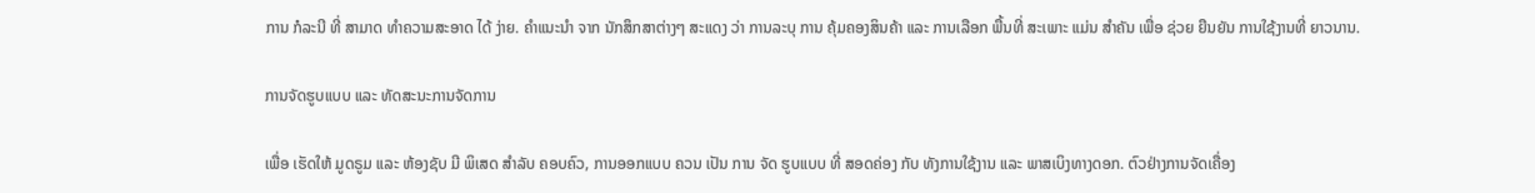ການ ກໍລະນີ ທີ່ ສາມາດ ທຳຄວາມສະອາດ ໄດ້ ງ່າຍ. ຄຳແນະນໍາ ຈາກ ນັກສຶກສາຕ່າງໆ ສະແດງ ວ່າ ການລະບຸ ການ ຄຸ້ມຄອງສິນຄ້າ ແລະ ການເລືອກ ພື້ນທີ່ ສະເພາະ ແມ່ນ ສໍາຄັນ ເພື່ອ ຊ່ວຍ ຍືນຍັນ ການໃຊ້ງານທີ່ ຍາວນານ.

ການຈັດຮູບແບບ ແລະ ທັດສະນະການຈັດການ

ເພື່ອ ເຮັດໃຫ້ ມູດຣູມ ແລະ ຫ້ອງຊັບ ມີ ພິເສດ ສໍາລັບ ຄອບຄົວ, ການອອກແບບ ຄວນ ເປັນ ການ ຈັດ ຮູບແບບ ທີ່ ສອດຄ່ອງ ກັບ ທັງການໃຊ້ງານ ແລະ ພາສເບິງທາງດອກ. ຕົວຢ່າງການຈັດເຄື່ອງ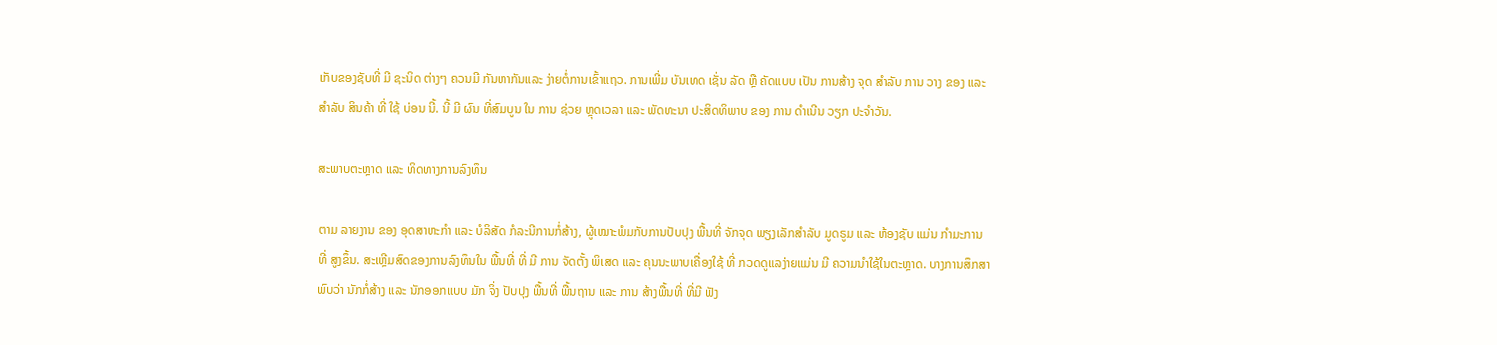ເກັບຂອງຊັບທີ່ ມີ ຊະນິດ ຕ່າງໆ ຄວນມີ ກັນຫາກັນແລະ ງ່າຍຕໍ່ການເຂົ້າແຖວ. ການເພີ່ມ ບັນເທດ ເຊັ່ນ ລັດ ຫຼື ຄັດແບບ ເປັນ ການສ້າງ ຈຸດ ສໍາລັບ ການ ວາງ ຂອງ ແລະ ສໍາລັບ ສິນຄ້າ ທີ່ ໃຊ້ ບ່ອນ ນີ້. ນີ້ ມີ ຜົນ ທີ່ສົມບູນ ໃນ ການ ຊ່ວຍ ຫຼຸດເວລາ ແລະ ພັດທະນາ ປະສິດທິພາບ ຂອງ ການ ດຳເນີນ ວຽກ ປະຈຳວັນ.

ສະພາບຕະຫຼາດ ແລະ ທິດທາງການລົງທຶນ

ຕາມ ລາຍງານ ຂອງ ອຸດສາຫະກໍາ ແລະ ບໍລິສັດ ກໍລະນີການກໍ່ສ້າງ, ຜູ້ເໝາະພໍມກັບການປັບປຸງ ພື້ນທີ່ ຈັກຈຸດ ພຽງເລັກສຳລັບ ມູດຣູມ ແລະ ຫ້ອງຊັບ ແມ່ນ ກໍາມະການ ທີ່ ສູງຂຶ້ນ. ສະເຫຼີມສົດຂອງການລົງທຶນໃນ ພື້ນທີ່ ທີ່ ມີ ການ ຈັດຕັ້ງ ພິເສດ ແລະ ຄຸນນະພາບເຄື່ອງໃຊ້ ທີ່ ກວດດູແລງ່າຍແມ່ນ ມີ ຄວາມນໍາໃຊ້ໃນຕະຫຼາດ. ບາງການສຶກສາພົບວ່າ ນັກກໍ່ສ້າງ ແລະ ນັກອອກແບບ ມັກ ຈິ່ງ ປັບປຸງ ພື້ນທີ່ ພື້ນຖານ ແລະ ການ ສ້າງພື້ນທີ່ ທີ່ມີ ຟັງ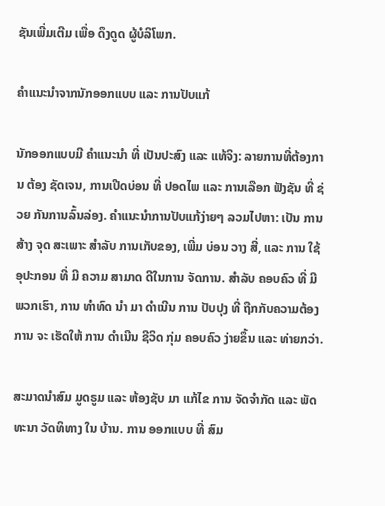ຊັນເພີ່ມເຕີມ ເພື່ອ ດຶງດູດ ຜູ້ບໍລິໂພກ.

ຄຳແນະນໍາຈາກນັກອອກແບບ ແລະ ການປັບແກ້

ນັກອອກແບບມີ ຄໍາແນະນໍາ ທີ່ ເປັນປະສົງ ແລະ ແທ້ຈິງ: ລາຍການທີ່ຕ້ອງການ ຕ້ອງ ຊັດເຈນ, ການເປີດບ່ອນ ທີ່ ປອດໄພ ແລະ ການເລືອກ ຟັງຊັນ ທີ່ ຊ່ວຍ ກັນການລົ້ນລ່ອງ. ຄຳແນະນໍາການປັບແກ້ງ່າຍໆ ລວມໄປຫາ: ເປັນ ການ ສ້າງ ຈຸດ ສະເພາະ ສໍາລັບ ການເກັບຂອງ, ເພີ່ມ ບ່ອນ ວາງ ສີ່, ແລະ ການ ໃຊ້ ອຸປະກອນ ທີ່ ມີ ຄວາມ ສາມາດ ດີໃນການ ຈັດການ. ສຳລັບ ຄອບຄົວ ທີ່ ມີ ພວກເຮົາ, ການ ທຳທົດ ນໍາ ມາ ດຳເນີນ ການ ປັບປຸງ ທີ່ ຖືກກັບຄວາມຕ້ອງການ ຈະ ເຮັດໃຫ້ ການ ດຳເນີນ ຊີວິດ ກຸ່ມ ຄອບຄົວ ງ່າຍຂຶ້ນ ແລະ ທ່າຍກວ່າ.

ສະມາດນຳສົມ ມູດຣູມ ແລະ ຫ້ອງຊັບ ມາ ແກ້ໄຂ ການ ຈັດຈຳກັດ ແລະ ພັດທະນາ ວັດທິທາງ ໃນ ບ້ານ. ການ ອອກແບບ ທີ່ ສົມ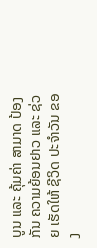ບູນ ແລະ ຄຸ້ມຄ່າ ສາມາດ ປ້ອງກັນ ຄວາມຍ້ອນຢາວ ແລະ ຊ່ວຍ ເຮັດໃຫ້ ຊີວິດ ປະຈຳວັນ ຂອງ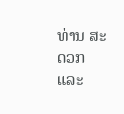ທ່ານ ສະດວກ ແລະ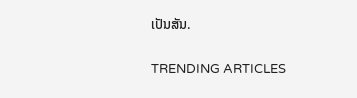ເປັນສັນ.

TRENDING ARTICLES